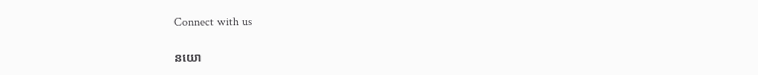Connect with us

នយោ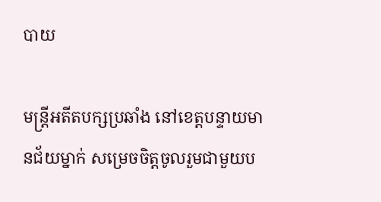បាយ

មន្ត្រីអតីតបក្សប្រឆាំង នៅខេត្តបន្ទាយមានជ័យម្នាក់ សម្រេចចិត្តចូលរួមជាមួយប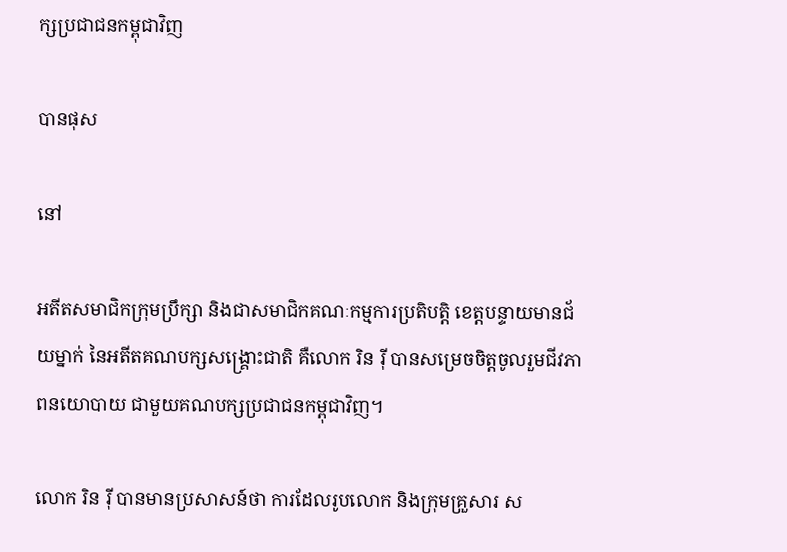ក្សប្រជាជនកម្ពុជាវិញ

បានផុស

នៅ

អតីតសមាជិកក្រុមប្រឹក្សា និងជាសមាជិកគណៈកម្មការប្រតិបត្តិ ខេត្តបន្ទាយមានជ័យម្នាក់ នៃអតីតគណបក្សសង្គ្រោះជាតិ គឺលោក រិន រ៉ី បានសម្រេចចិត្តចូលរួមជីវភាពនយោបាយ ជាមួយគណបក្សប្រជាជនកម្ពុជាវិញ។

លោក រិន រ៉ី បានមានប្រសាសន៍ថា ការដែលរូបលោក និងក្រុមគ្រួសារ ស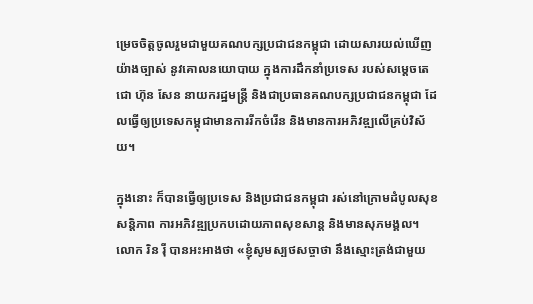ម្រេចចិត្តចូលរួមជាមួយគណបក្សប្រជាជនកម្ពុជា ដោយសារយល់ឃើញយ៉ាងច្បាស់ នូវគោលនយោបាយ ក្នុងការដឹកនាំប្រទេស របស់សម្តេចតេជោ ហ៊ុន សែន នាយករដ្ឋមន្ត្រី និងជាប្រធានគណបក្សប្រជាជនកម្ពុជា ដែលធ្វើឲ្យប្រទេសកម្ពុជាមានការរីកចំរើន និងមានការអភិវឌ្ឍលើគ្រប់វិស័យ។

ក្នុងនោះ ក៏បានធ្វើឲ្យប្រទេស និងប្រជាជនកម្ពុជា រស់នៅក្រោមដំបូលសុខសន្តិភាព ការអភិវឌ្ឍប្រកបដោយភាពសុខសាន្ត និងមានសុភមង្គល។ លោក រិន រ៉ី បានអះអាងថា «ខ្ញុំសូមស្បថសច្ចាថា នឹងស្មោះត្រង់ជាមួយ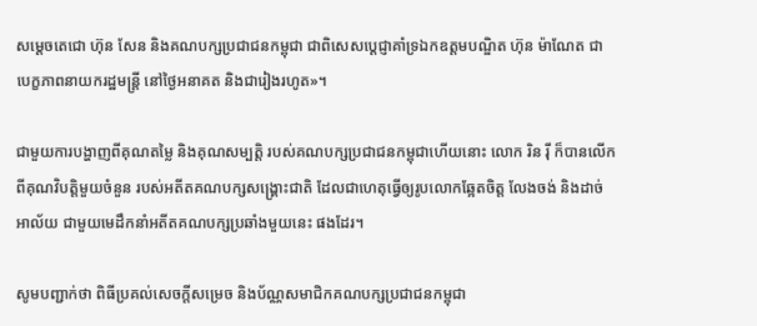សម្តេចតេជោ ហ៊ុន សែន និងគណបក្សប្រជាជនកម្ពុជា ជាពិសេសប្តេជ្ញាគាំទ្រឯកឧត្តមបណ្ឌិត ហ៊ុន ម៉ាណែត ជាបេក្ខភាពនាយករដ្ឋមន្ត្រី នៅថ្ងៃអនាគត និងជារៀងរហូត»។

ជាមួយការបង្ហាញពីគុណតម្លៃ និងគុណសម្បត្តិ របស់គណបក្សប្រជាជនកម្ពុជាហើយនោះ លោក រិន រ៉ី ក៏បានលើកពីគុណវិបត្តិមួយចំនួន របស់អតីតគណបក្សសង្គ្រោះជាតិ ដែលជាហេតុធ្វើឲ្យរូបលោកឆ្អែតចិត្ត លែងចង់ និងដាច់អាល័យ ជាមួយមេដឹកនាំអតីតគណបក្សប្រឆាំងមួយនេះ ផងដែរ។

សូមបញ្ជាក់ថា ពិធីប្រគល់សេចក្តីសម្រេច និងប័ណ្ណសមាជិកគណបក្សប្រជាជនកម្ពុជា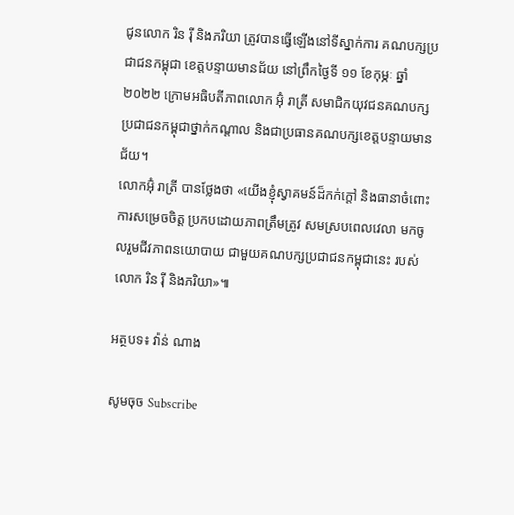ជូនលោក រិន រ៉ី និងភរិយា ត្រូវបានធ្វើឡើងនៅទីស្នាក់ការ គណបក្សប្រជាជនកម្ពុជា ខេត្តបន្ទាយមានជ័យ នៅព្រឹកថ្ងៃទី ១១ ខែកុម្ភៈ ឆ្នាំ ២០២២ ក្រោមអធិបតីភាពលោក អ៊ុំ រាត្រី សមាជិកយុវជនគណបក្សប្រជាជនកម្ពុជាថ្នាក់កណ្តាល និងជាប្រធានគណបក្សខេត្តបន្ទាយមានជ័យ។
លោកអ៊ុំ រាត្រី បានថ្លែងថា «យើងខ្ញុំស្វាគមន៍ដ៏កក់ក្តៅ និងធានាចំពោះការសម្រេចចិត្ត ប្រកបដោយភាពត្រឹមត្រូវ សមស្របពេលវេលា មកចូលរួមជីវភាពនយោបាយ ជាមួយគណបក្សប្រជាជនកម្ពុជានេះ របស់លោក រិន រ៉ី និងភរិយា»៕

អត្ថបទ៖ វ៉ាន់ ណាង

សូមចុច Subscribe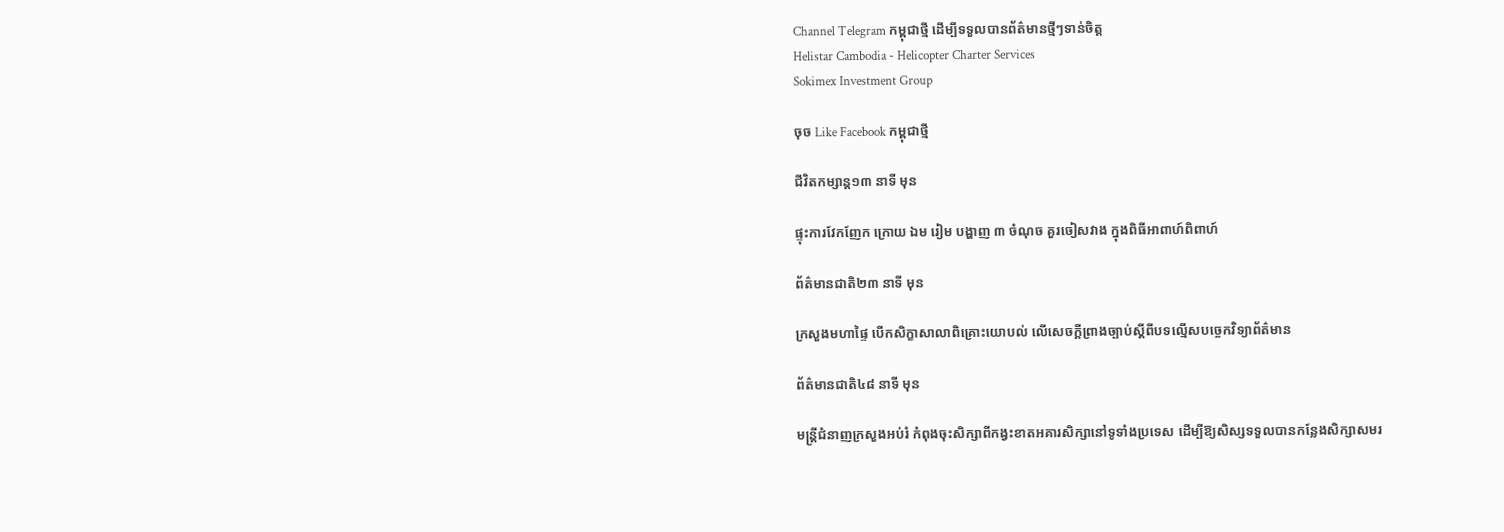Channel Telegram កម្ពុជាថ្មី ដើម្បីទទួលបានព័ត៌មានថ្មីៗទាន់ចិត្ត
Helistar Cambodia - Helicopter Charter Services
Sokimex Investment Group

ចុច Like Facebook កម្ពុជាថ្មី

ជីវិតកម្សាន្ដ១៣ នាទី មុន

ផ្ទុះការវែកញែក ក្រោយ ឯម រៀម បង្ហាញ ៣ ចំណុច គួរចៀសវាង ក្នុងពិធីអាពាហ៍ពិពាហ៍

ព័ត៌មានជាតិ២៣ នាទី មុន

ក្រសួងមហាផ្ទៃ បើកសិក្ខាសាលាពិគ្រោះយោបល់ លើសេចក្តីព្រាងច្បាប់ស្តីពីបទល្មើសបច្ចេកវិទ្យាព័ត៌មាន

ព័ត៌មានជាតិ៤៨ នាទី មុន

មន្ត្រីជំនាញក្រសួងអប់រំ កំពុងចុះសិក្សាពីកង្វះខាតអគារសិក្សានៅទូទាំងប្រទេស ដើម្បីឱ្យសិស្សទទួលបានកន្លែងសិក្សាសមរ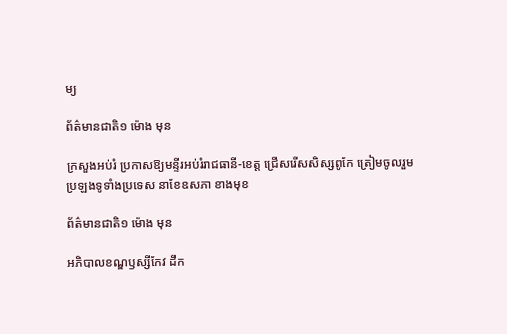ម្យ

ព័ត៌មានជាតិ១ ម៉ោង មុន

ក្រសួងអប់រំ ប្រកាសឱ្យមន្ទីរអប់រំរាជធានី-ខេត្ត ជ្រើសរើសសិស្សពូកែ ត្រៀមចូលរួមប្រឡងទូទាំងប្រទេស នាខែឧសភា ខាងមុខ

ព័ត៌មានជាតិ១ ម៉ោង មុន

អភិបាលខណ្ឌឫស្សីកែវ ដឹក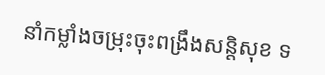នាំកម្លាំងចម្រុះចុះពង្រឹងសន្តិសុខ ទ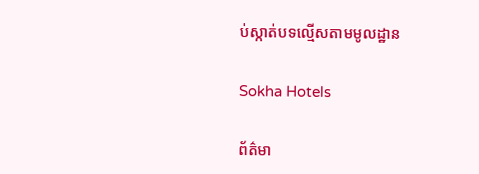ប់ស្កាត់បទល្មើសតាមមូលដ្ឋាន

Sokha Hotels

ព័ត៌មា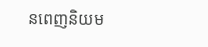នពេញនិយម